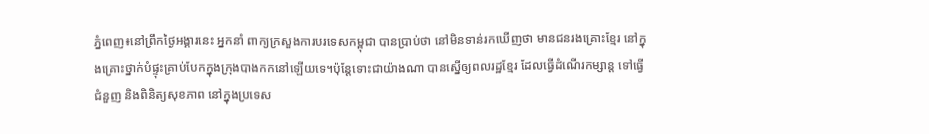ភ្នំពេញ៖នៅព្រឹកថ្ងៃអង្គារនេះ អ្នកនាំ ពាក្យក្រសួងការបរទេសកម្ពុជា បានប្រាប់ថា នៅមិនទាន់រកឃើញថា មានជនរងគ្រោះខ្មែរ នៅក្នុងគ្រោះថ្នាក់បំផ្ទុះគ្រាប់បែកក្នុងក្រុងបាងកកនៅឡើយទេ។ប៉ុន្តែទោះជាយ៉ាងណា បានស្នើឲ្យពលរដ្ឋខ្មែរ ដែលធ្វើដំណើរកម្សាន្ត ទៅធ្វើជំនួញ និងពិនិត្យសុខភាព នៅក្នុងប្រទេស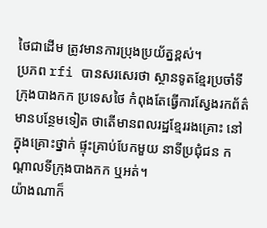ថៃជាដើម ត្រូវមានការប្រុងប្រយ័ត្នខ្ពស់។
ប្រភព rfi បានសរសេរថា ស្ថានទូតខ្មែរប្រចាំទីក្រុងបាងកក ប្រទេសថៃ កំពុងតែធ្វើការស្វែងរកព័ត៌មានបន្ថែមទៀត ថាតើមានពលរដ្ឋខ្មែររងគ្រោះ នៅក្នុងគ្រោះថ្នាក់ ផ្ទុះគ្រាប់បែកមួយ នាទីប្រជុំជន កណ្តាលទីក្រុងបាងកក ឬអត់។
យ៉ាងណាក៏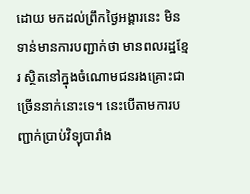ដោយ មកដល់ព្រឹកថ្ងៃអង្គារនេះ មិនទាន់មានការបញ្ជាក់ថា មានពលរដ្ឋខ្មែរ ស្ថិតនៅក្នុងចំណោមជនរងគ្រោះជាច្រើននាក់នោះទេ។ នេះបើតាមការបញ្ជាក់ប្រាប់វិទ្យុបារាំង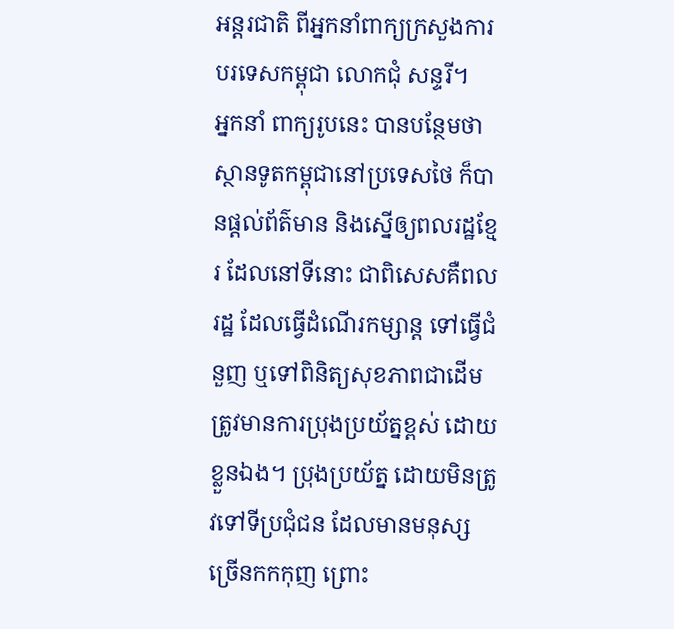អន្តរជាតិ ពីអ្នកនាំពាក្យក្រសួងការបរទេសកម្ពុជា លោកជុំ សន្ទរី។
អ្នកនាំ ពាក្យរូបនេះ បានបន្ថែមថា ស្ថានទូតកម្ពុជានៅប្រទេសថៃ ក៏បានផ្តល់ព័ត៌មាន និងស្នើឲ្យពលរដ្ឋខ្មែរ ដែលនៅទីនោះ ជាពិសេសគឺពលរដ្ឋ ដែលធ្វើដំណើរកម្សាន្ត ទៅធ្វើជំនួញ ឬទៅពិនិត្យសុខភាពជាដើម ត្រូវមានការប្រុងប្រយ័ត្នខ្ពស់ ដោយខ្លួនឯង។ ប្រុងប្រយ័ត្ន ដោយមិនត្រូវទៅទីប្រជុំជន ដែលមានមនុស្សច្រើនកកកុញ ព្រោះ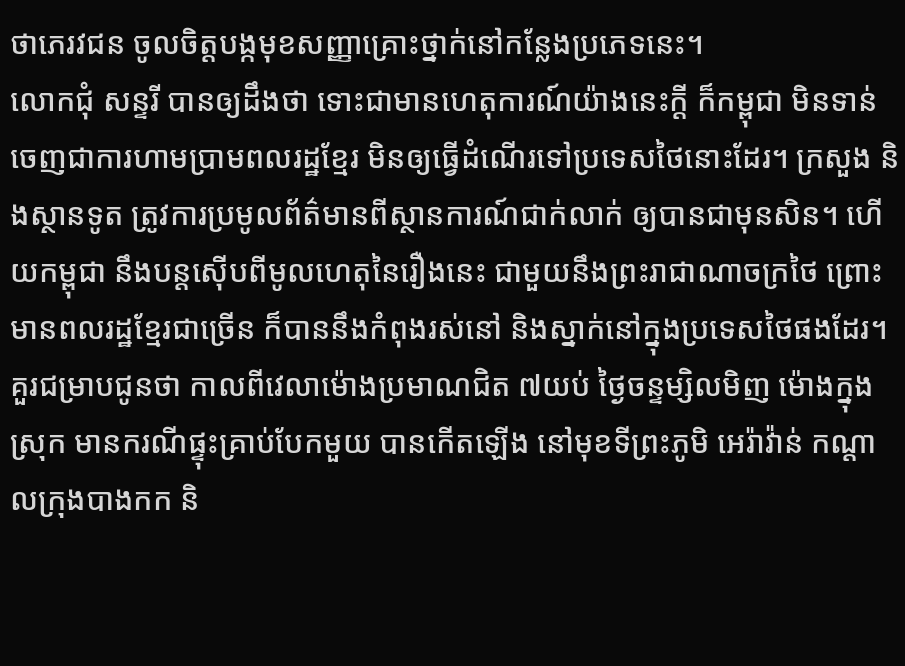ថាភេរវជន ចូលចិត្តបង្កមុខសញ្ញាគ្រោះថ្នាក់នៅកន្លែងប្រភេទនេះ។
លោកជុំ សន្ទរី បានឲ្យដឹងថា ទោះជាមានហេតុការណ៍យ៉ាងនេះក្តី ក៏កម្ពុជា មិនទាន់ចេញជាការហាមប្រាមពលរដ្ឋខ្មែរ មិនឲ្យធ្វើដំណើរទៅប្រទេសថៃនោះដែរ។ ក្រសួង និងស្ថានទូត ត្រូវការប្រមូលព័ត៌មានពីស្ថានការណ៍ជាក់លាក់ ឲ្យបានជាមុនសិន។ ហើយកម្ពុជា នឹងបន្តស៊ើបពីមូលហេតុនៃរឿងនេះ ជាមួយនឹងព្រះរាជាណាចក្រថៃ ព្រោះមានពលរដ្ឋខ្មែរជាច្រើន ក៏បាននឹងកំពុងរស់នៅ និងស្នាក់នៅក្នុងប្រទេសថៃផងដែរ។
គួរជម្រាបជូនថា កាលពីវេលាម៉ោងប្រមាណជិត ៧យប់ ថ្ងៃចន្ទម្សិលមិញ ម៉ោងក្នុងស្រុក មានករណីផ្ទុះគ្រាប់បែកមួយ បានកើតឡើង នៅមុខទីព្រះភូមិ អេរ៉ាវ៉ាន់ កណ្តាលក្រុងបាងកក និ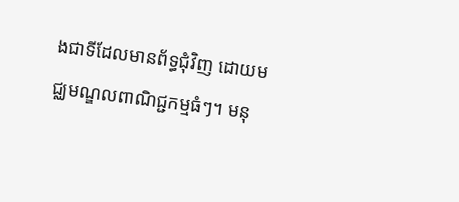ងជាទីដែលមានព័ទ្ធជុំវិញ ដោយមជ្ឈមណ្ឌលពាណិជ្ជកម្មធំៗ។ មនុ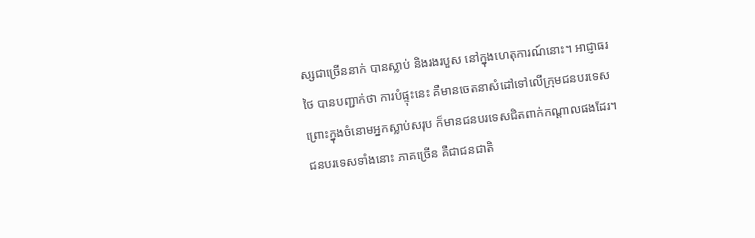ស្សជាច្រើននាក់ បានស្លាប់ និងរងរបួស នៅក្នុងហេតុការណ៍នោះ។ អាជ្ញាធរថៃ បានបញ្ជាក់ថា ការបំផ្ទុះនេះ គឺមានចេតនាសំដៅទៅលើក្រុមជនបរទេស ព្រោះក្នុងចំនោមអ្នកស្លាប់សរុប ក៏មានជនបរទេសជិតពាក់កណ្តាលផងដែរ។ ជនបរទេសទាំងនោះ ភាគច្រើន គឺជាជនជាតិ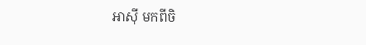អាស៊ី មកពីចិ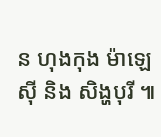ន ហុងកុង ម៉ាឡេស៊ី និង សិង្ហបុរី ៕